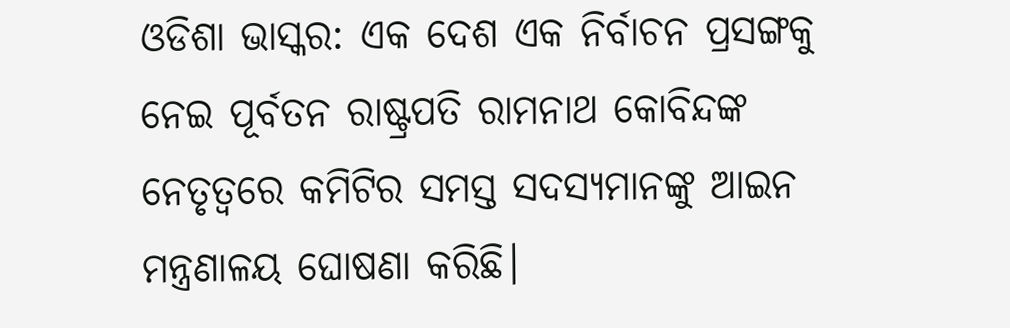ଓଡିଶା ଭାସ୍କର: ଏକ ଦେଶ ଏକ ନିର୍ବାଚନ ପ୍ରସଙ୍ଗକୁ ନେଇ ପୂର୍ବତନ ରାଷ୍ଟ୍ରପତି ରାମନାଥ କୋବିନ୍ଦଙ୍କ ନେତୃତ୍ୱରେ କମିଟିର ସମସ୍ତ ସଦସ୍ୟମାନଙ୍କୁ ଆଇନ ମନ୍ତ୍ରଣାଳୟ ଘୋଷଣା କରିଛି।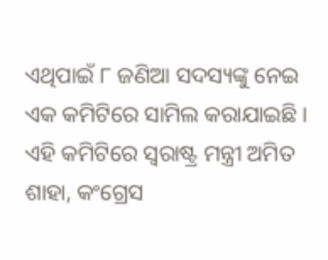ଏଥିପାଇଁ ୮ ଜଣିଆ ସଦସ୍ୟଙ୍କୁ ନେଇ ଏକ କମିଟିରେ ସାମିଲ କରାଯାଇଛି । ଏହି କମିଟିରେ ସ୍ୱରାଷ୍ଟ୍ର ମନ୍ତ୍ରୀ ଅମିତ ଶାହା, କଂଗ୍ରେସ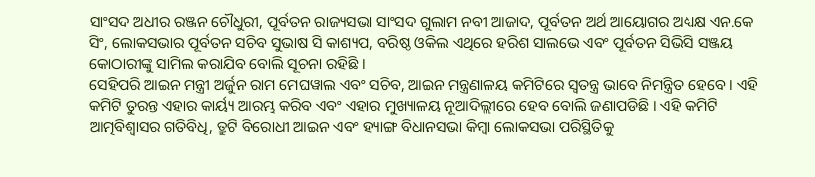ସାଂସଦ ଅଧୀର ରଞ୍ଜନ ଚୌଧୁରୀ, ପୂର୍ବତନ ରାଜ୍ୟସଭା ସାଂସଦ ଗୁଲାମ ନବୀ ଆଜାଦ, ପୂର୍ବତନ ଅର୍ଥ ଆୟୋଗର ଅଧ୍ୟକ୍ଷ ଏନ.କେ ସିଂ, ଲୋକସଭାର ପୂର୍ବତନ ସଚିବ ସୁଭାଷ ସି କାଶ୍ୟପ, ବରିଷ୍ଠ ଓକିଲ ଏଥିରେ ହରିଶ ସାଲଭେ ଏବଂ ପୂର୍ବତନ ସିଭିସି ସଞ୍ଜୟ କୋଠାରୀଙ୍କୁ ସାମିଲ କରାଯିବ ବୋଲି ସୂଚନା ରହିଛି ।
ସେହିପରି ଆଇନ ମନ୍ତ୍ରୀ ଅର୍ଜୁନ ରାମ ମେଘୱାଲ ଏବଂ ସଚିବ, ଆଇନ ମନ୍ତ୍ରଣାଳୟ କମିଟିରେ ସ୍ୱତନ୍ତ୍ର ଭାବେ ନିମନ୍ତ୍ରିତ ହେବେ । ଏହି କମିଟି ତୁରନ୍ତ ଏହାର କାର୍ୟ୍ୟ ଆରମ୍ଭ କରିବ ଏବଂ ଏହାର ମୁଖ୍ୟାଳୟ ନୂଆଦିଲ୍ଲୀରେ ହେବ ବୋଲି ଜଣାପଡିଛି । ଏହି କମିଟି ଆତ୍ମବିଶ୍ୱାସର ଗତିବିଧି, ତ୍ରୁଟି ବିରୋଧୀ ଆଇନ ଏବଂ ହ୍ୟାଙ୍ଗ ବିଧାନସଭା କିମ୍ବା ଲୋକସଭା ପରିସ୍ଥିତିକୁ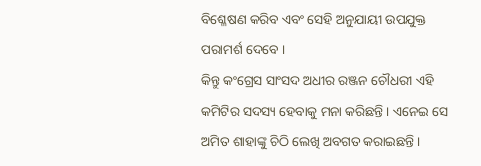ବିଶ୍ଳେଷଣ କରିବ ଏବଂ ସେହି ଅନୁଯାୟୀ ଉପଯୁକ୍ତ ପରାମର୍ଶ ଦେବେ ।
କିନ୍ତୁ କଂଗ୍ରେସ ସାଂସଦ ଅଧୀର ରଞ୍ଜନ ଚୌଧରୀ ଏହି କମିଟିର ସଦସ୍ୟ ହେବାକୁ ମନା କରିଛନ୍ତି । ଏନେଇ ସେ ଅମିତ ଶାହାଙ୍କୁ ଚିଠି ଲେଖି ଅବଗତ କରାଇଛନ୍ତି ।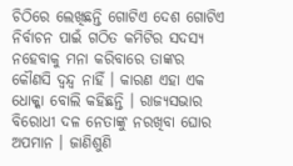ଚିଠିରେ ଲେଖିଛନ୍ତି ଗୋଟିଏ ଦେଶ ଗୋଟିଏ ନିର୍ବାଚନ ପାଇଁ ଗଠିତ କମିଟିର ସଦସ୍ୟ ନହେବାକୁ ମନା କରିବାରେ ତାଙ୍କର କୌଣସି ଦ୍ୱନ୍ଦ୍ୱ ନାହିଁ । କାରଣ ଏହା ଏକ ଧୋକ୍କା ବୋଲି କହିଛନ୍ତି । ରାଜ୍ୟସଭାର ବିରୋଧୀ ଦଳ ନେତାଙ୍କୁ ନରଖିବା ଘୋର ଅପମାନ । ଜାଣିଶୁଣି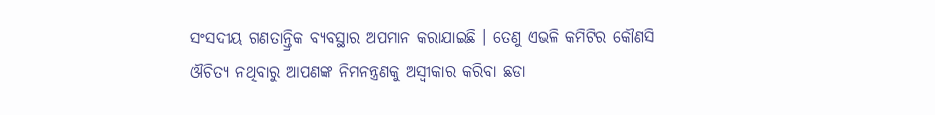ସଂସଦୀୟ ଗଣତାନ୍ତ୍ରିକ ବ୍ୟବସ୍ଥାର ଅପମାନ କରାଯାଇଛି । ତେଣୁ ଏଭଳି କମିଟିର କୌଣସି ଔଚିତ୍ୟ ନଥିବାରୁ ଆପଣଙ୍କ ନିମନନ୍ତ୍ରଣକୁ ଅସ୍ୱୀକାର କରିବା ଛଡା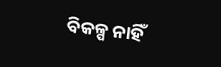ବିକଳ୍ପ ନାହିଁ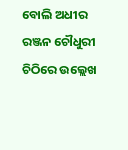ବୋଲି ଅଧୀର ରଞ୍ଜନ ଚୌଧୁରୀ ଚିଠିରେ ଉଲ୍ଲେଖ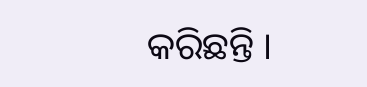କରିଛନ୍ତି ।